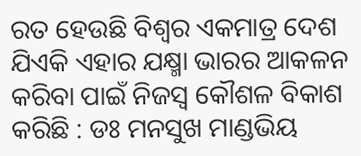ରତ ହେଉଛି ବିଶ୍ୱର ଏକମାତ୍ର ଦେଶ ଯିଏକି ଏହାର ଯକ୍ଷ୍ମା ଭାରର ଆକଳନ କରିବା ପାଇଁ ନିଜସ୍ୱ କୌଶଳ ବିକାଶ କରିଛି : ଡଃ ମନସୁଖ ମାଣ୍ଡଭିୟ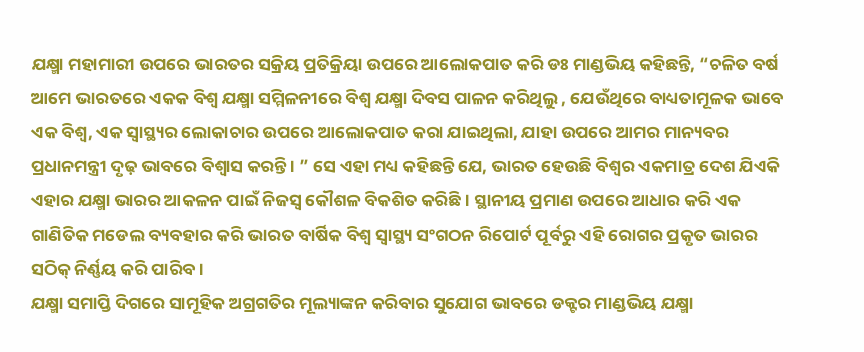ଯକ୍ଷ୍ମା ମହାମାରୀ ଉପରେ ଭାରତର ସକ୍ରିୟ ପ୍ରତିକ୍ରିୟା ଉପରେ ଆଲୋକପାତ କରି ଡଃ ମାଣ୍ଡଭିୟ କହିଛନ୍ତି, “ଚଳିତ ବର୍ଷ ଆମେ ଭାରତରେ ଏକକ ବିଶ୍ୱ ଯକ୍ଷ୍ମା ସମ୍ମିଳନୀରେ ବିଶ୍ୱ ଯକ୍ଷ୍ମା ଦିବସ ପାଳନ କରିଥିଲୁ , ଯେଉଁଥିରେ ବାଧ୍ୟତାମୂଳକ ଭାବେ ଏକ ବିଶ୍ୱ, ଏକ ସ୍ୱାସ୍ଥ୍ୟର ଲୋକାଚାର ଉପରେ ଆଲୋକପାତ କରା ଯାଇଥିଲା, ଯାହା ଉପରେ ଆମର ମାନ୍ୟବର ପ୍ରଧାନମନ୍ତ୍ରୀ ଦୃଢ଼ ଭାବରେ ବିଶ୍ୱାସ କରନ୍ତି । ” ସେ ଏହା ମଧ୍ୟ କହିଛନ୍ତି ଯେ, ଭାରତ ହେଉଛି ବିଶ୍ୱର ଏକମାତ୍ର ଦେଶ ଯିଏକି ଏହାର ଯକ୍ଷ୍ମା ଭାରର ଆକଳନ ପାଇଁ ନିଜସ୍ୱ କୌଶଳ ବିକଶିତ କରିଛି । ସ୍ଥାନୀୟ ପ୍ରମାଣ ଉପରେ ଆଧାର କରି ଏକ ଗାଣିତିକ ମଡେଲ ବ୍ୟବହାର କରି ଭାରତ ବାର୍ଷିକ ବିଶ୍ୱ ସ୍ୱାସ୍ଥ୍ୟ ସଂଗଠନ ରିପୋର୍ଟ ପୂର୍ବରୁ ଏହି ରୋଗର ପ୍ରକୃତ ଭାରର ସଠିକ୍ ନିର୍ଣ୍ଣୟ କରି ପାରିବ ।
ଯକ୍ଷ୍ମା ସମାପ୍ତି ଦିଗରେ ସାମୂହିକ ଅଗ୍ରଗତିର ମୂଲ୍ୟାଙ୍କନ କରିବାର ସୁଯୋଗ ଭାବରେ ଡକ୍ଟର ମାଣ୍ଡଭିୟ ଯକ୍ଷ୍ମା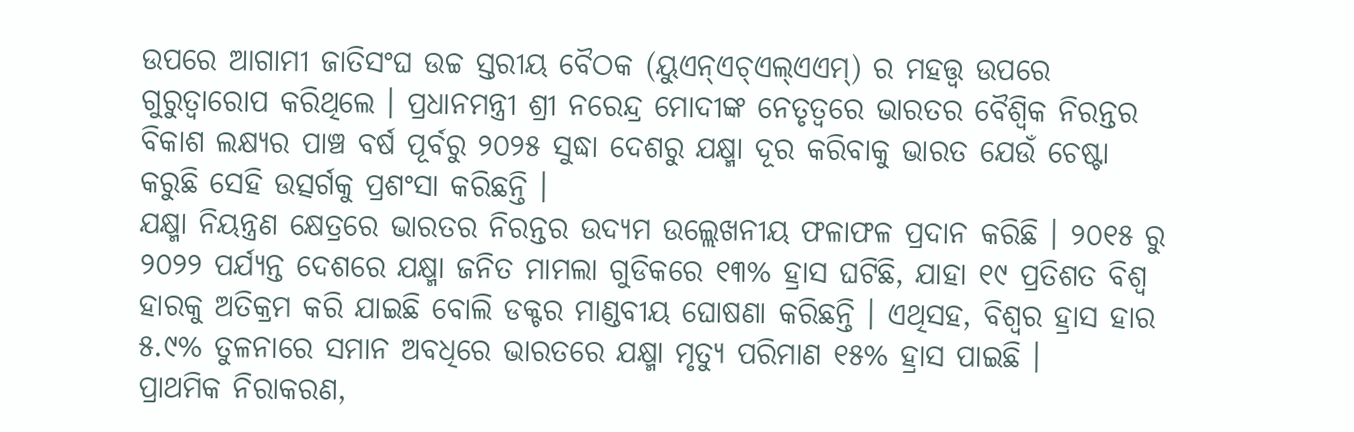ଉପରେ ଆଗାମୀ ଜାତିସଂଘ ଉଚ୍ଚ ସ୍ତରୀୟ ବୈଠକ (ୟୁଏନ୍ଏଚ୍ଏଲ୍ଏଏମ୍) ର ମହତ୍ତ୍ୱ ଉପରେ ଗୁରୁତ୍ୱାରୋପ କରିଥିଲେ । ପ୍ରଧାନମନ୍ତ୍ରୀ ଶ୍ରୀ ନରେନ୍ଦ୍ର ମୋଦୀଙ୍କ ନେତୃତ୍ୱରେ ଭାରତର ବୈଶ୍ୱିକ ନିରନ୍ତର ବିକାଶ ଲକ୍ଷ୍ୟର ପାଞ୍ଚ ବର୍ଷ ପୂର୍ବରୁ ୨୦୨୫ ସୁଦ୍ଧା ଦେଶରୁ ଯକ୍ଷ୍ମା ଦୂର କରିବାକୁ ଭାରତ ଯେଉଁ ଚେଷ୍ଟା କରୁଛି ସେହି ଉତ୍ସର୍ଗକୁ ପ୍ରଶଂସା କରିଛନ୍ତି ।
ଯକ୍ଷ୍ମା ନିୟନ୍ତ୍ରଣ କ୍ଷେତ୍ରରେ ଭାରତର ନିରନ୍ତର ଉଦ୍ୟମ ଉଲ୍ଲେଖନୀୟ ଫଳାଫଳ ପ୍ରଦାନ କରିଛି । ୨୦୧୫ ରୁ ୨୦୨୨ ପର୍ଯ୍ୟନ୍ତ ଦେଶରେ ଯକ୍ଷ୍ମା ଜନିତ ମାମଲା ଗୁଡିକରେ ୧୩% ହ୍ରାସ ଘଟିଛି, ଯାହା ୧୯ ପ୍ରତିଶତ ବିଶ୍ୱ ହାରକୁ ଅତିକ୍ରମ କରି ଯାଇଛି ବୋଲି ଡକ୍ଟର ମାଣ୍ଡବୀୟ ଘୋଷଣା କରିଛନ୍ତି । ଏଥିସହ, ବିଶ୍ୱର ହ୍ରାସ ହାର ୫.୯% ତୁଳନାରେ ସମାନ ଅବଧିରେ ଭାରତରେ ଯକ୍ଷ୍ମା ମୃତ୍ୟୁ ପରିମାଣ ୧୫% ହ୍ରାସ ପାଇଛି ।
ପ୍ରାଥମିକ ନିରାକରଣ,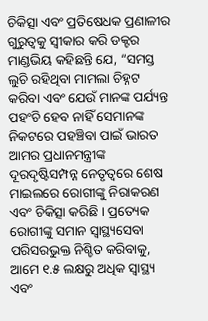ଚିକିତ୍ସା ଏବଂ ପ୍ରତିଷେଧକ ପ୍ରଣାଳୀର ଗୁରୁତ୍ୱକୁ ସ୍ୱୀକାର କରି ଡକ୍ଟର ମାଣ୍ଡଭିୟ କହିଛନ୍ତି ଯେ, “ସମସ୍ତ ଲୁଚି ରହିଥିବା ମାମଲା ଚିହ୍ନଟ କରିବା ଏବଂ ଯେଉଁ ମାନଙ୍କ ପର୍ଯ୍ୟନ୍ତ ପହଂଚି ହେବ ନାହିଁ ସେମାନଙ୍କ ନିକଟରେ ପହଞ୍ଚିବା ପାଇଁ ଭାରତ ଆମର ପ୍ରଧାନମନ୍ତ୍ରୀଙ୍କ ଦୂରଦୃଷ୍ଟିସମ୍ପନ୍ନ ନେତୃତ୍ୱରେ ଶେଷ ମାଇଲରେ ରୋଗୀଙ୍କୁ ନିରାକରଣ ଏବଂ ଚିକିତ୍ସା କରିଛି । ପ୍ରତ୍ୟେକ ରୋଗୀଙ୍କୁ ସମାନ ସ୍ୱାସ୍ଥ୍ୟସେବା ପରିସରଭୁକ୍ତ ନିଶ୍ଚିତ କରିବାକୁ, ଆମେ ୧.୫ ଲକ୍ଷରୁ ଅଧିକ ସ୍ୱାସ୍ଥ୍ୟ ଏବଂ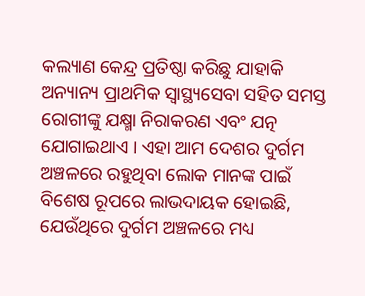କଲ୍ୟାଣ କେନ୍ଦ୍ର ପ୍ରତିଷ୍ଠା କରିଛୁ ଯାହାକି ଅନ୍ୟାନ୍ୟ ପ୍ରାଥମିକ ସ୍ୱାସ୍ଥ୍ୟସେବା ସହିତ ସମସ୍ତ ରୋଗୀଙ୍କୁ ଯକ୍ଷ୍ମା ନିରାକରଣ ଏବଂ ଯତ୍ନ ଯୋଗାଇଥାଏ । ଏହା ଆମ ଦେଶର ଦୁର୍ଗମ ଅଞ୍ଚଳରେ ରହୁଥିବା ଲୋକ ମାନଙ୍କ ପାଇଁ ବିଶେଷ ରୂପରେ ଲାଭଦାୟକ ହୋଇଛି, ଯେଉଁଥିରେ ଦୁର୍ଗମ ଅଞ୍ଚଳରେ ମଧ୍ୟ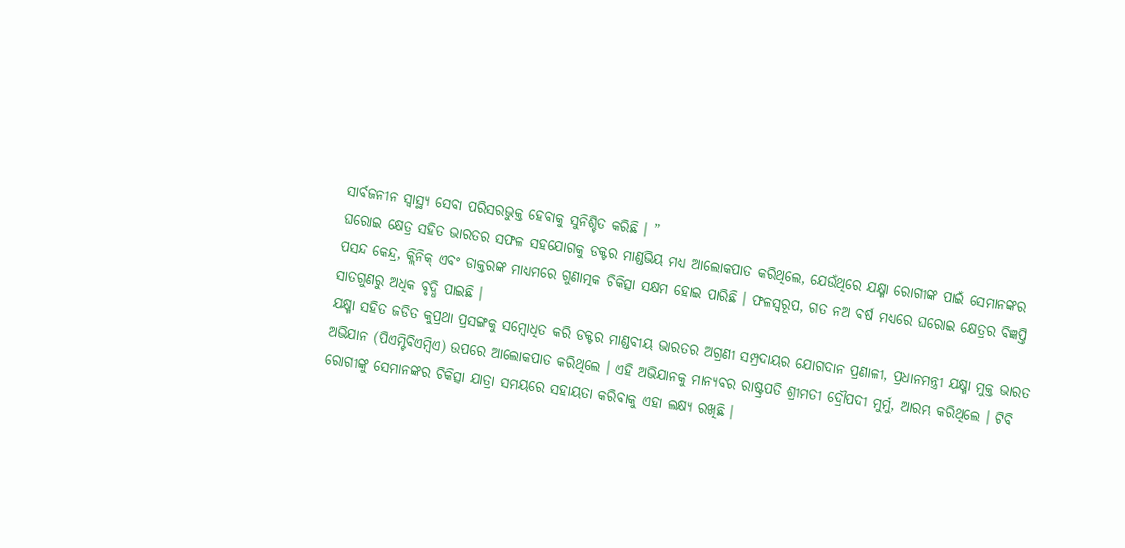ସାର୍ବଜନୀନ ସ୍ୱାସ୍ଥ୍ୟ ସେବା ପରିସରଭୁକ୍ତ ହେବାକୁ ସୁନିଶ୍ଚିତ କରିଛି । ”
ଘରୋଇ କ୍ଷେତ୍ର ସହିତ ଭାରତର ସଫଳ ସହଯୋଗକୁ ଡକ୍ଟର ମାଣ୍ଡଭିୟ ମଧ୍ୟ ଆଲୋକପାତ କରିଥିଲେ, ଯେଉଁଥିରେ ଯକ୍ଷ୍ମା ରୋଗୀଙ୍କ ପାଇଁ ସେମାନଙ୍କର ପସନ୍ଦ କେନ୍ଦ୍ର, କ୍ଲିନିକ୍ ଏବଂ ଡାକ୍ତରଙ୍କ ମାଧ୍ୟମରେ ଗୁଣାତ୍ମକ ଚିକିତ୍ସା ସକ୍ଷମ ହୋଇ ପାରିଛି । ଫଳସ୍ୱରୂପ, ଗତ ନଅ ବର୍ଷ ମଧ୍ୟରେ ଘରୋଇ କ୍ଷେତ୍ରର ବିଜ୍ଞପ୍ତି ସାତଗୁଣରୁ ଅଧିକ ବୃଦ୍ଧି ପାଇଛି ।
ଯକ୍ଷ୍ମା ସହିତ ଜଡିତ କୁପ୍ରଥା ପ୍ରସଙ୍ଗକୁ ସମ୍ବୋଧିତ କରି ଡକ୍ଟର ମାଣ୍ଡବୀୟ ଭାରତର ଅଗ୍ରଣୀ ସମ୍ପ୍ରଦାୟର ଯୋଗଦାନ ପ୍ରଣାଳୀ, ପ୍ରଧାନମନ୍ତ୍ରୀ ଯକ୍ଷ୍ମା ମୁକ୍ତ ଭାରତ ଅଭିଯାନ (ପିଏମ୍ଟିବିଏମ୍ବିଏ) ଉପରେ ଆଲୋକପାତ କରିଥିଲେ । ଏହି ଅଭିଯାନକୁ ମାନ୍ୟବର ରାଷ୍ଟ୍ରପତି ଶ୍ରୀମତୀ ଦ୍ରୌପଦୀ ମୁର୍ମୁ, ଆରମ୍ଭ କରିଥିଲେ । ଟିବି ରୋଗୀଙ୍କୁ ସେମାନଙ୍କର ଚିକିତ୍ସା ଯାତ୍ରା ସମୟରେ ସହାୟତା କରିବାକୁ ଏହା ଲକ୍ଷ୍ୟ ରଖିଛି ।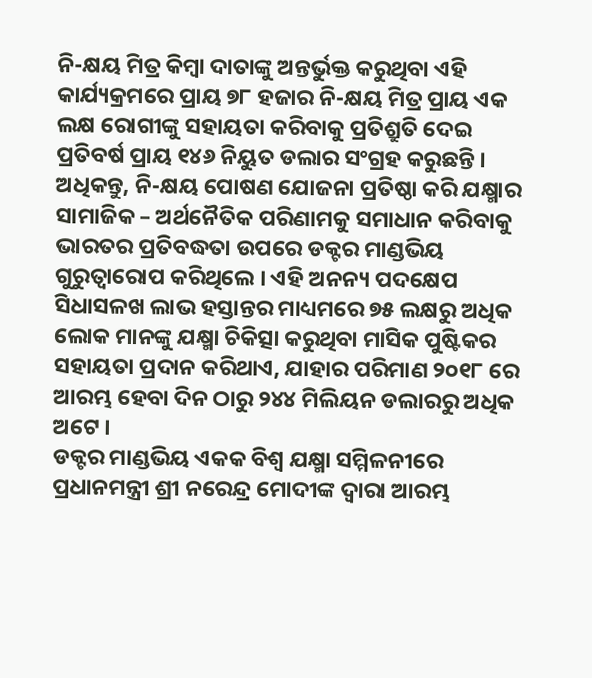ନି-କ୍ଷୟ ମିତ୍ର କିମ୍ବା ଦାତାଙ୍କୁ ଅନ୍ତର୍ଭୁକ୍ତ କରୁଥିବା ଏହି କାର୍ଯ୍ୟକ୍ରମରେ ପ୍ରାୟ ୭୮ ହଜାର ନି-କ୍ଷୟ ମିତ୍ର ପ୍ରାୟ ଏକ ଲକ୍ଷ ରୋଗୀଙ୍କୁ ସହାୟତା କରିବାକୁ ପ୍ରତିଶ୍ରୁତି ଦେଇ ପ୍ରତିବର୍ଷ ପ୍ରାୟ ୧୪୬ ନିୟୁତ ଡଲାର ସଂଗ୍ରହ କରୁଛନ୍ତି ।
ଅଧିକନ୍ତୁ, ନି-କ୍ଷୟ ପୋଷଣ ଯୋଜନା ପ୍ରତିଷ୍ଠା କରି ଯକ୍ଷ୍ମାର ସାମାଜିକ – ଅର୍ଥନୈତିକ ପରିଣାମକୁ ସମାଧାନ କରିବାକୁ ଭାରତର ପ୍ରତିବଦ୍ଧତା ଉପରେ ଡକ୍ଟର ମାଣ୍ଡଭିୟ ଗୁରୁତ୍ୱାରୋପ କରିଥିଲେ । ଏହି ଅନନ୍ୟ ପଦକ୍ଷେପ ସିଧାସଳଖ ଲାଭ ହସ୍ତାନ୍ତର ମାଧ୍ୟମରେ ୭୫ ଲକ୍ଷରୁ ଅଧିକ ଲୋକ ମାନଙ୍କୁ ଯକ୍ଷ୍ମା ଚିକିତ୍ସା କରୁଥିବା ମାସିକ ପୁଷ୍ଟିକର ସହାୟତା ପ୍ରଦାନ କରିଥାଏ, ଯାହାର ପରିମାଣ ୨୦୧୮ ରେ ଆରମ୍ଭ ହେବା ଦିନ ଠାରୁ ୨୪୪ ମିଲିୟନ ଡଲାରରୁ ଅଧିକ ଅଟେ ।
ଡକ୍ଟର ମାଣ୍ଡଭିୟ ଏକକ ବିଶ୍ୱ ଯକ୍ଷ୍ମା ସମ୍ମିଳନୀରେ ପ୍ରଧାନମନ୍ତ୍ରୀ ଶ୍ରୀ ନରେନ୍ଦ୍ର ମୋଦୀଙ୍କ ଦ୍ୱାରା ଆରମ୍ଭ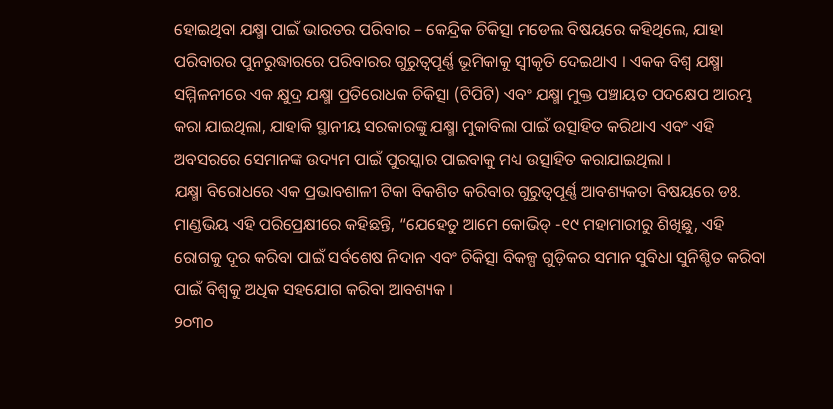ହୋଇଥିବା ଯକ୍ଷ୍ମା ପାଇଁ ଭାରତର ପରିବାର – କେନ୍ଦ୍ରିକ ଚିକିତ୍ସା ମଡେଲ ବିଷୟରେ କହିଥିଲେ, ଯାହା ପରିବାରର ପୁନରୁଦ୍ଧାରରେ ପରିବାରର ଗୁରୁତ୍ୱପୂର୍ଣ୍ଣ ଭୂମିକାକୁ ସ୍ୱୀକୃତି ଦେଇଥାଏ । ଏକକ ବିଶ୍ୱ ଯକ୍ଷ୍ମା ସମ୍ମିଳନୀରେ ଏକ କ୍ଷୁଦ୍ର ଯକ୍ଷ୍ମା ପ୍ରତିରୋଧକ ଚିକିତ୍ସା (ଟିପିଟି) ଏବଂ ଯକ୍ଷ୍ମା ମୁକ୍ତ ପଞ୍ଚାୟତ ପଦକ୍ଷେପ ଆରମ୍ଭ କରା ଯାଇଥିଲା, ଯାହାକି ସ୍ଥାନୀୟ ସରକାରଙ୍କୁ ଯକ୍ଷ୍ମା ମୁକାବିଲା ପାଇଁ ଉତ୍ସାହିତ କରିଥାଏ ଏବଂ ଏହି ଅବସରରେ ସେମାନଙ୍କ ଉଦ୍ୟମ ପାଇଁ ପୁରସ୍କାର ପାଇବାକୁ ମଧ୍ୟ ଉତ୍ସାହିତ କରାଯାଇଥିଲା ।
ଯକ୍ଷ୍ମା ବିରୋଧରେ ଏକ ପ୍ରଭାବଶାଳୀ ଟିକା ବିକଶିତ କରିବାର ଗୁରୁତ୍ୱପୂର୍ଣ୍ଣ ଆବଶ୍ୟକତା ବିଷୟରେ ଡଃ. ମାଣ୍ଡଭିୟ ଏହି ପରିପ୍ରେକ୍ଷୀରେ କହିଛନ୍ତି, “ଯେହେତୁ ଆମେ କୋଭିଡ୍ -୧୯ ମହାମାରୀରୁ ଶିଖିଛୁ, ଏହି ରୋଗକୁ ଦୂର କରିବା ପାଇଁ ସର୍ବଶେଷ ନିଦାନ ଏବଂ ଚିକିତ୍ସା ବିକଳ୍ପ ଗୁଡ଼ିକର ସମାନ ସୁବିଧା ସୁନିଶ୍ଚିତ କରିବା ପାଇଁ ବିଶ୍ୱକୁ ଅଧିକ ସହଯୋଗ କରିବା ଆବଶ୍ୟକ ।
୨୦୩୦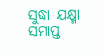ସୁଦ୍ଧା ଯକ୍ଷ୍ମା ସମାପ୍ତ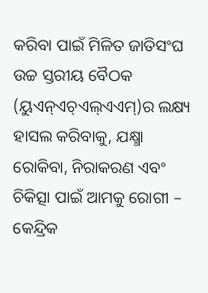କରିବା ପାଇଁ ମିଳିତ ଜାତିସଂଘ ଉଚ୍ଚ ସ୍ତରୀୟ ବୈଠକ (ୟୁଏନ୍ଏଚ୍ଏଲ୍ଏଏମ୍)ର ଲକ୍ଷ୍ୟ ହାସଲ କରିବାକୁ, ଯକ୍ଷ୍ମା ରୋକିବା, ନିରାକରଣ ଏବଂ ଚିକିତ୍ସା ପାଇଁ ଆମକୁ ରୋଗୀ – କେନ୍ଦ୍ରିକ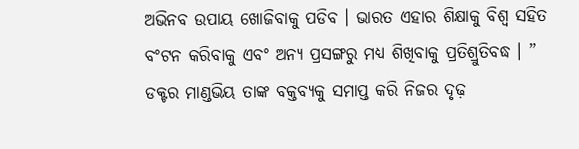ଅଭିନବ ଉପାୟ ଖୋଜିବାକୁ ପଡିବ । ଭାରତ ଏହାର ଶିକ୍ଷାକୁ ବିଶ୍ୱ ସହିତ ବଂଟନ କରିବାକୁ ଏବଂ ଅନ୍ୟ ପ୍ରସଙ୍ଗରୁ ମଧ୍ୟ ଶିଖିବାକୁ ପ୍ରତିଶ୍ରୁତିବଦ୍ଧ । ”
ଡକ୍ଟର ମାଣ୍ଡଭିୟ ତାଙ୍କ ବକ୍ତବ୍ୟକୁ ସମାପ୍ତ କରି ନିଜର ଦୃଢ଼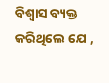ବିଶ୍ୱାସ ବ୍ୟକ୍ତ କରିଥିଲେ ଯେ ,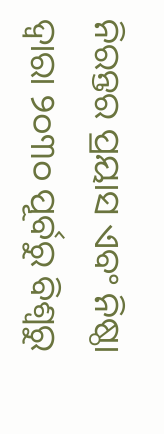ନିରନ୍ତର ପ୍ରୟାସ ଏବଂ ନିଷ୍ଠା ଦ୍ୱାରା ୨୦୩୦ ପୂର୍ବରୁ ବିଶ୍ୱରୁ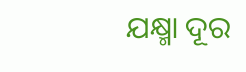ଯକ୍ଷ୍ମା ଦୂର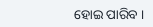ହୋଇ ପାରିବ ।